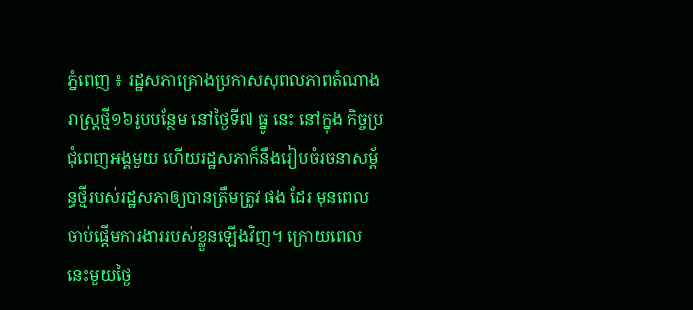ភ្នំពេញ ៖ រដ្ឋសភាគ្រោងប្រកាសសុពលភាពតំណាងរាស្ត្រថ្មី១៦រូបបន្ថែម នៅថ្ងៃទី៧ ធ្នូ នេះ នៅក្នុង កិច្ចប្រជុំពេញអង្គមួយ ហើយរដ្ឋសភាក៏នឹងរៀបចំរចនាសម្ព័ន្ធថ្មីរបស់រដ្ឋសភាឲ្យបានត្រឹមត្រូវ ផង ដែរ មុនពេលចាប់ផ្តើមការងាររបស់ខ្លួនឡើងវិញ។ ក្រោយពេលនេះមួយថ្ងៃ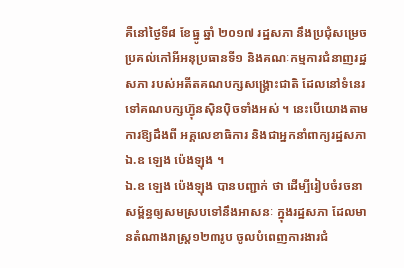គឺនៅថ្ងៃទី៨ ខែធ្នូ ឆ្នាំ ២០១៧ រដ្ឋសភា នឹងប្រជុំសម្រេចប្រគល់កៅអីអនុប្រធានទី១ និងគណៈកម្មការជំនាញរដ្ឋសភា របស់អតីតគណបក្សសង្គ្រោះជាតិ ដែលនៅទំនេរ ទៅគណបក្សហ្វ៊ុនស៊ិនប៉ិចទាំងអស់ ។ នេះបើយោងតាមការឱ្យដឹងពី អគ្គលេខាធិការ និងជាអ្នកនាំពាក្យរដ្ឋសភា ឯ.ឧ ឡេង ប៉េងឡុង ។
ឯ.ឧ ឡេង ប៉េងឡុង បានបញ្ជាក់ ថា ដើម្បីរៀបចំរចនាសម្ព័ន្ធឲ្យសមស្របទៅនឹងអាសនៈ ក្នុងរដ្ឋសភា ដែលមានតំណាងរាស្ត្រ១២៣រូប ចូលបំពេញការងារជំ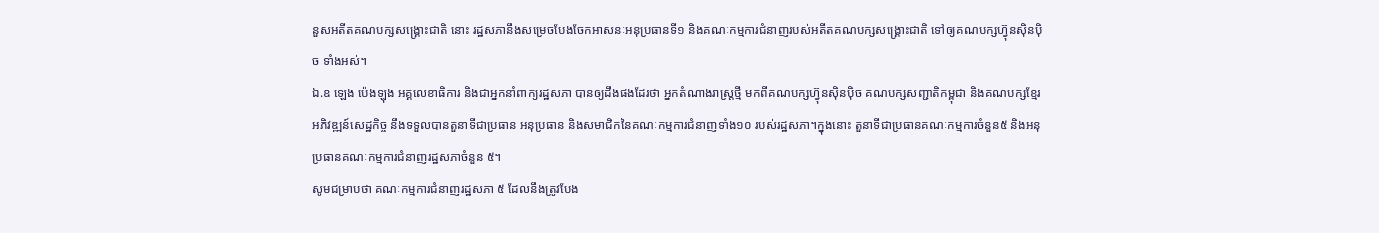នួសអតីតគណបក្សសង្គ្រោះជាតិ នោះ រដ្ឋសភានឹងសម្រេចបែងចែកអាសនៈអនុប្រធានទី១ និងគណៈកម្មការជំនាញរបស់អតីតគណបក្សសង្គ្រោះជាតិ ទៅឲ្យគណបក្សហ្វ៊ុនស៊ិនប៉ិច ទាំងអស់។
ឯ.ឧ ឡេង ប៉េងឡុង អគ្គលេខាធិការ និងជាអ្នកនាំពាក្យរដ្ឋសភា បានឲ្យដឹងផងដែរថា អ្នកតំណាងរាស្ត្រថ្មី មកពីគណបក្សហ្វ៊ុនស៊ិនប៉ិច គណបក្សសញ្ជាតិកម្ពុជា និងគណបក្សខ្មែរអភិវឌ្ឍន៍សេដ្ឋកិច្ច នឹងទទួលបានតួនាទីជាប្រធាន អនុប្រធាន និងសមាជិកនៃគណៈកម្មការជំនាញទាំង១០ របស់រដ្ឋសភា។ក្នុងនោះ តួនាទីជាប្រធានគណៈកម្មការចំនួន៥ និងអនុប្រធានគណៈកម្មការជំនាញរដ្ឋសភាចំនួន ៥។
សូមជម្រាបថា គណៈកម្មការជំនាញរដ្ឋសភា ៥ ដែលនឹងត្រូវបែង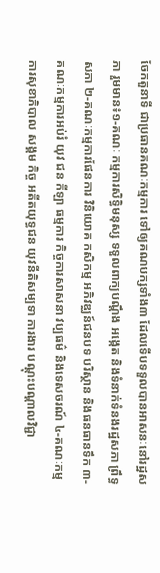ចែកតួនាទី ជាប្រធានគណៈកម្មការ ទៅឲ្យគណបក្សទាំង៣ ដែលទើបទទួលបានអាសនៈនៅរដ្ឋសភា រួមមាន៖១-គណៈ កម្មការសិទ្ធិមនុស្ស ទទួលពាក្យបណ្តឹង អង្កេត និងទំនាក់ទំនងរដ្ឋសភា ព្រឹទ្ធសភា ២-គណៈកម្មការផែនការ វិនិយោគ កសិកម្ម អភិវឌ្ឈន៍ជនបទ បរិស្ថាន និងធនធានទឹក ៣-គណៈកម្មការអប់រំ យុវ ជន កីឡា ធម្មការ កិច្ចការសាសនា វប្បធម៌ និងទេសចរណ៍ ៤-គណៈកម្មការសុខាភិបាល សង្គម កិច្ច អតីតយុទ្ធជន យុវនីតិសម្បទា ការងារ បណ្តុះបណ្តាលវិជ្ជា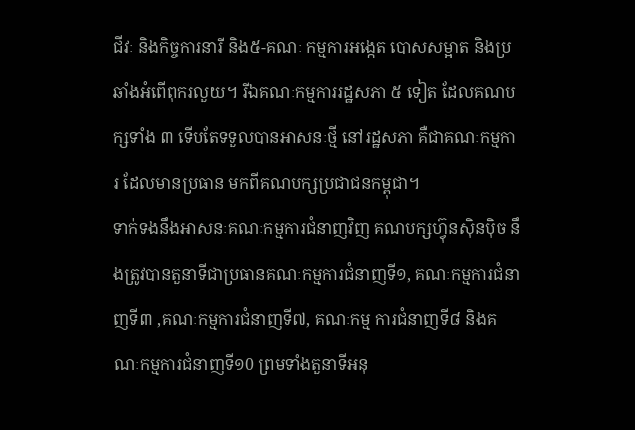ជីវៈ និងកិច្ចការនារី និង៥-គណៈ កម្មការអង្កេត បោសសម្អាត និងប្រឆាំងអំពើពុករលួយ។ រីឯគណៈកម្មការរដ្ឋសភា ៥ ទៀត ដែលគណបក្សទាំង ៣ ទើបតែទទួលបានអាសនៈថ្មី នៅរដ្ឋសភា គឺជាគណៈកម្មការ ដែលមានប្រធាន មកពីគណបក្សប្រជាជនកម្ពុជា។
ទាក់ទងនឹងអាសនៈគណៈកម្មការជំនាញវិញ គណបក្សហ្វ៊ុនស៊ិនប៉ិច នឹងត្រូវបានតួនាទីជាប្រធានគណៈកម្មការជំនាញទី១, គណៈកម្មការជំនាញទី៣ ,គណៈកម្មការជំនាញទី៧, គណៈកម្ម ការជំនាញទី៨ និងគណៈកម្មការជំនាញទី១0 ព្រមទាំងតួនាទីអនុ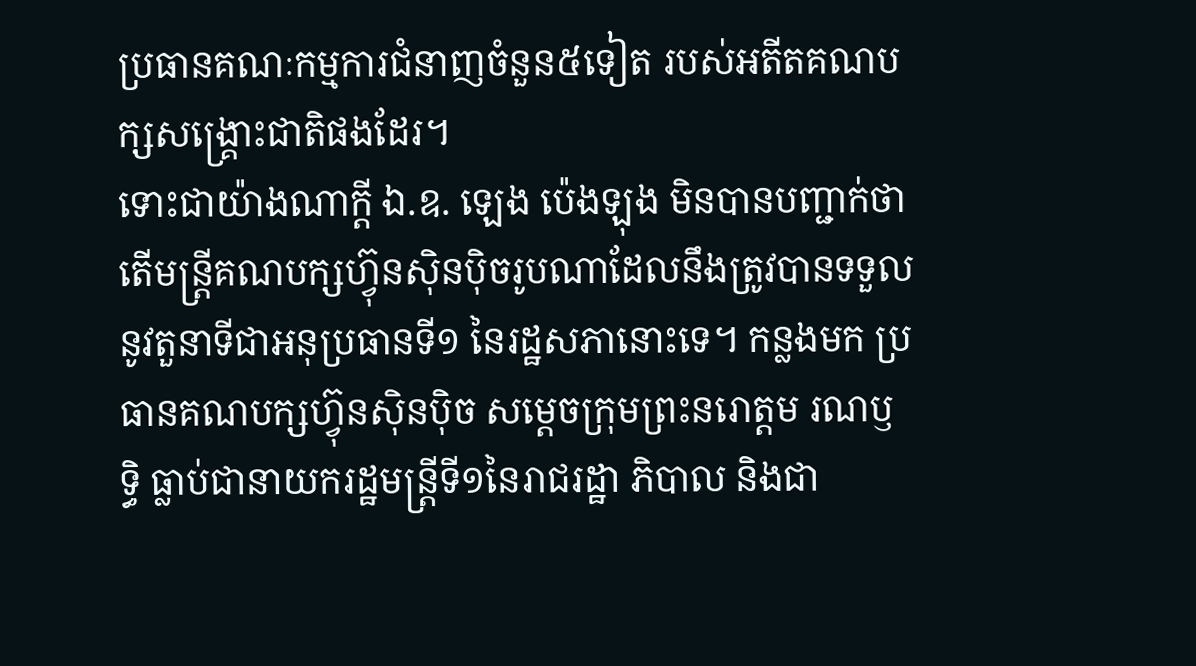ប្រធានគណៈកម្មការជំនាញចំនួន៥ទៀត របស់អតីតគណបក្សសង្គ្រោះជាតិផងដែរ។
ទោះជាយ៉ាងណាក្តី ឯ.ឧ. ឡេង ប៉េងឡុង មិនបានបញ្ជាក់ថា តើមន្ត្រីគណបក្សហ្វ៊ុនស៊ិនប៉ិចរូបណាដែលនឹងត្រូវបានទទួលនូវតួនាទីជាអនុប្រធានទី១ នៃរដ្ឋសភានោះទេ។ កន្លងមក ប្រធានគណបក្សហ្វ៊ុនស៊ិនប៉ិច សម្ដេចក្រុមព្រះនរោត្តម រណឫទ្ធិ ធ្លាប់ជានាយករដ្ឋមន្ត្រីទី១នៃរាជរដ្ឋា ភិបាល និងជា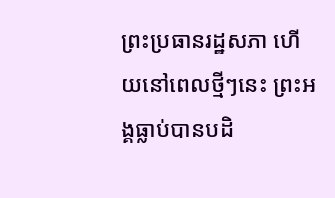ព្រះប្រធានរដ្ឋសភា ហើយនៅពេលថ្មីៗនេះ ព្រះអង្គធ្លាប់បានបដិ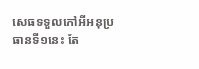សេធទទួលកៅអីអនុប្រធានទី១នេះ តែ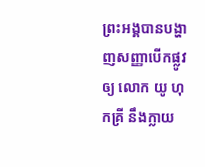ព្រះអង្គបានបង្ហាញសញ្ញាបើកផ្លូវឲ្យ លោក យូ ហុកគ្រី នឹងក្លាយ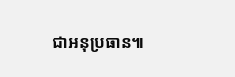ជាអនុប្រធាន៕